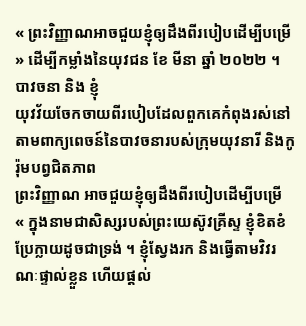« ព្រះវិញ្ញាណអាចជួយខ្ញុំឲ្យដឹងពីរបៀបដើម្បីបម្រើ » ដើម្បីកម្លាំងនៃយុវជន ខែ មីនា ឆ្នាំ ២០២២ ។
បាវចនា និង ខ្ញុំ
យុវវ័យចែកចាយពីរបៀបដែលពួកគេកំពុងរស់នៅតាមពាក្យពេចន៍នៃបាវចនារបស់ក្រុមយុវនារី និងកូរ៉ុមបព្វជិតភាព
ព្រះវិញ្ញាណ អាចជួយខ្ញុំឲ្យដឹងពីរបៀបដើម្បីបម្រើ
« ក្នុងនាមជាសិស្សរបស់ព្រះយេស៊ូវគ្រីស្ទ ខ្ញុំខិតខំប្រែក្លាយដូចជាទ្រង់ ។ ខ្ញុំស្វែងរក និងធ្វើតាមវិវរណៈផ្ទាល់ខ្លួន ហើយផ្ដល់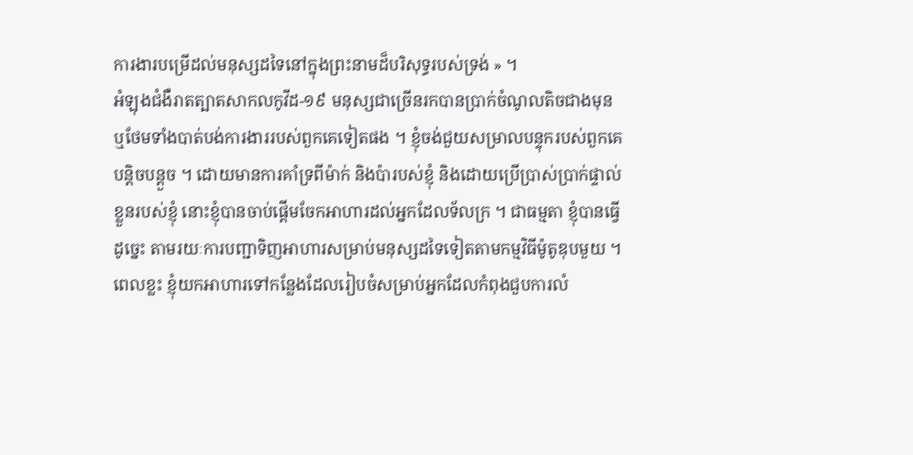ការងារបម្រើដល់មនុស្សដទៃនៅក្នុងព្រះនាមដ៏បរិសុទ្ធរបស់ទ្រង់ » ។
អំឡុងជំងឺរាតត្បាតសាកលកូវីដ-១៩ មនុស្សជាច្រើនរកបានប្រាក់ចំណូលតិចជាងមុន ឬថែមទាំងបាត់បង់ការងាររបស់ពួកគេទៀតផង ។ ខ្ញុំចង់ជួយសម្រាលបន្ទុករបស់ពួកគេបន្ដិចបន្ដួច ។ ដោយមានការគាំទ្រពីម៉ាក់ និងប៉ារបស់ខ្ញុំ និងដោយប្រើប្រាស់ប្រាក់ផ្ទាល់ខ្លួនរបស់ខ្ញុំ នោះខ្ញុំបានចាប់ផ្ដើមចែកអាហារដល់អ្នកដែលទ័លក្រ ។ ជាធម្មតា ខ្ញុំបានធ្វើដូច្នេះ តាមរយៈការបញ្ជាទិញអាហារសម្រាប់មនុស្សដទៃទៀតតាមកម្មវិធីម៉ូតូឌុបមួយ ។ ពេលខ្លះ ខ្ញុំយកអាហារទៅកន្លែងដែលរៀបចំសម្រាប់អ្នកដែលកំពុងជួបការលំ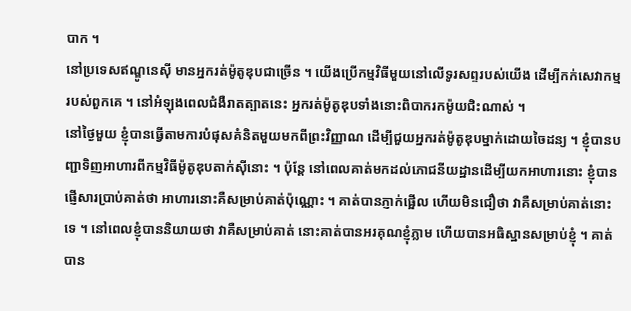បាក ។
នៅប្រទេសឥណ្ឌូនេស៊ី មានអ្នករត់ម៉ូតូឌុបជាច្រើន ។ យើងប្រើកម្មវិធីមួយនៅលើទូរសព្ទរបស់យើង ដើម្បីកក់សេវាកម្មរបស់ពួកគេ ។ នៅអំឡុងពេលជំងឺរាតត្បាតនេះ អ្នករត់ម៉ូតូឌុបទាំងនោះពិបាករកម៉ូយជិះណាស់ ។
នៅថ្ងៃមួយ ខ្ញុំបានធ្វើតាមការបំផុសគំនិតមួយមកពីព្រះវិញ្ញាណ ដើម្បីជួយអ្នករត់ម៉ូតូឌុបម្នាក់ដោយចៃដន្យ ។ ខ្ញុំបានបញ្ជាទិញអាហារពីកម្មវិធីម៉ូតូឌុបតាក់ស៊ីនោះ ។ ប៉ុន្ដែ នៅពេលគាត់មកដល់ភោជនីយដ្ឋានដើម្បីយកអាហារនោះ ខ្ញុំបានផ្ញើសារប្រាប់គាត់ថា អាហារនោះគឺសម្រាប់គាត់ប៉ុណ្ណោះ ។ គាត់បានភ្ញាក់ផ្អើល ហើយមិនជឿថា វាគឺសម្រាប់គាត់នោះទេ ។ នៅពេលខ្ញុំបាននិយាយថា វាគឺសម្រាប់គាត់ នោះគាត់បានអរគុណខ្ញុំភ្លាម ហើយបានអធិស្ឋានសម្រាប់ខ្ញុំ ។ គាត់បាន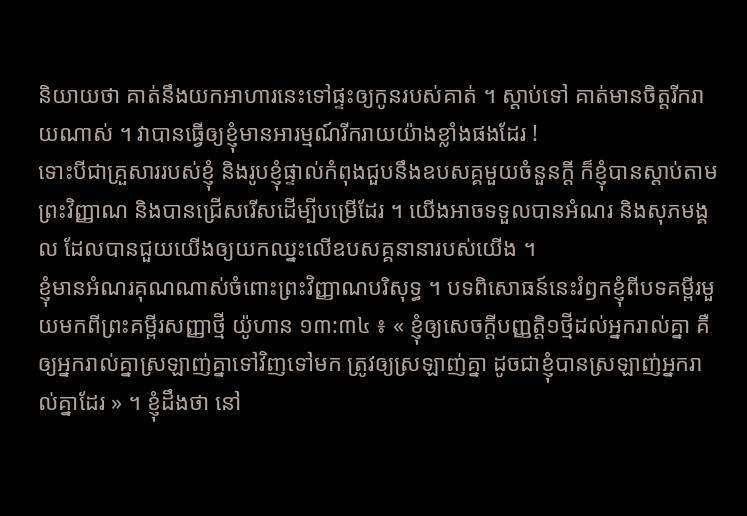និយាយថា គាត់នឹងយកអាហារនេះទៅផ្ទះឲ្យកូនរបស់គាត់ ។ ស្ដាប់ទៅ គាត់មានចិត្តរីករាយណាស់ ។ វាបានធ្វើឲ្យខ្ញុំមានអារម្មណ៍រីករាយយ៉ាងខ្លាំងផងដែរ !
ទោះបីជាគ្រួសាររបស់ខ្ញុំ និងរូបខ្ញុំផ្ទាល់កំពុងជួបនឹងឧបសគ្គមួយចំនួនក្ដី ក៏ខ្ញុំបានស្ដាប់តាមព្រះវិញ្ញាណ និងបានជ្រើសរើសដើម្បីបម្រើដែរ ។ យើងអាចទទួលបានអំណរ និងសុភមង្គល ដែលបានជួយយើងឲ្យយកឈ្នះលើឧបសគ្គនានារបស់យើង ។
ខ្ញុំមានអំណរគុណណាស់ចំពោះព្រះវិញ្ញាណបរិសុទ្ធ ។ បទពិសោធន៍នេះរំឭកខ្ញុំពីបទគម្ពីរមួយមកពីព្រះគម្ពីរសញ្ញាថ្មី យ៉ូហាន ១៣:៣៤ ៖ « ខ្ញុំឲ្យសេចក្តីបញ្ញត្តិ១ថ្មីដល់អ្នករាល់គ្នា គឺឲ្យអ្នករាល់គ្នាស្រឡាញ់គ្នាទៅវិញទៅមក ត្រូវឲ្យស្រឡាញ់គ្នា ដូចជាខ្ញុំបានស្រឡាញ់អ្នករាល់គ្នាដែរ » ។ ខ្ញុំដឹងថា នៅ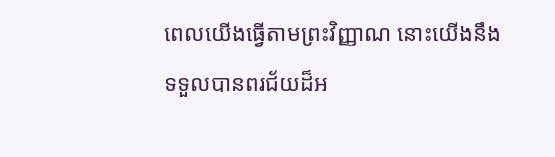ពេលយើងធ្វើតាមព្រះវិញ្ញាណ នោះយើងនឹងទទួលបានពរជ័យដ៏អ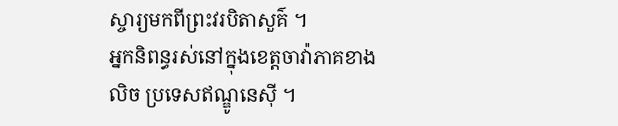ស្ចារ្យមកពីព្រះវរបិតាសួគ៌ ។
អ្នកនិពន្ធរស់នៅក្នុងខេត្តចាវ៉ាភាគខាងលិច ប្រទេសឥណ្ឌូនេស៊ី ។